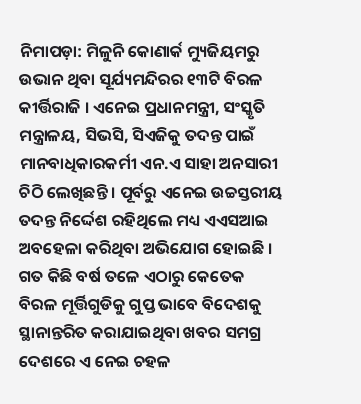ନିମାପଡ଼ା: ମିଳୁନି କୋଣାର୍କ ମ୍ୟୁଜିୟମରୁ ଉଭାନ ଥିବା ସୂର୍ଯ୍ୟମନ୍ଦିରର ୧୩ଟି ବିରଳ କୀର୍ତ୍ତିରାଜି । ଏନେଇ ପ୍ରଧାନମନ୍ତ୍ରୀ, ସଂସ୍କୃତି ମନ୍ତ୍ରାଳୟ, ସିଭସି, ସିଏଜିକୁ ତଦନ୍ତ ପାଇଁ ମାନବାଧିକାରକର୍ମୀ ଏନ.ଏ ସାହା ଅନସାରୀ ଚିଠି ଲେଖିଛନ୍ତି । ପୂର୍ବରୁ ଏନେଇ ଉଚ୍ଚସ୍ତରୀୟ ତଦନ୍ତ ନିର୍ଦ୍ଦେଶ ରହିଥିଲେ ମଧ୍ୟ ଏଏସଆଇ ଅବହେଳା କରିଥିବା ଅଭିଯୋଗ ହୋଇଛି । ଗତ କିଛି ବର୍ଷ ତଳେ ଏଠାରୁ କେତେକ ବିରଳ ମୂର୍ତ୍ତିଗୁଡିକୁ ଗୁପ୍ତ ଭାବେ ବିଦେଶକୁ ସ୍ଥାନାନ୍ତରିତ କରାଯାଇଥିବା ଖବର ସମଗ୍ର ଦେଶରେ ଏ ନେଇ ଚହଳ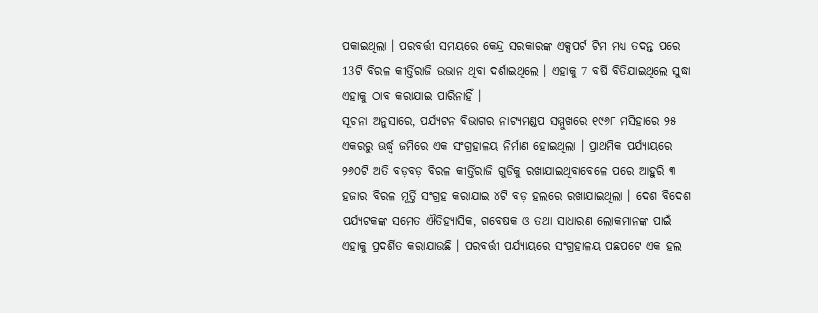ପକାଇଥିଲା । ପରବର୍ତ୍ତୀ ସମୟରେ କେନ୍ଦ୍ର ସରକାରଙ୍କ ଏକ୍ସପର୍ଟ ଟିମ ମଧ୍ୟ ତଦନ୍ତ ପରେ 13ଟି ବିରଳ କୀର୍ତ୍ତିରାଜି ଉଭାନ ଥିବା ଦର୍ଶାଇଥିଲେ । ଏହାକୁ 7 ବର୍ଷି ବିତିଯାଇଥିଲେ ସୁଦ୍ଧା ଏହାକୁ ଠାବ କରାଯାଇ ପାରିନାହିଁ ।
ସୂଚନା ଅନୁସାରେ, ପର୍ଯ୍ୟଟନ ବିଭାଗର ନାଟ୍ୟମଣ୍ଡପ ସମ୍ମୁଖରେ ୧୯୬୮ ମସିହାରେ ୨୫ ଏକରରୁ ଊର୍ଦ୍ଧ୍ବ ଜମିରେ ଏକ ସଂଗ୍ରହାଳୟ ନିର୍ମାଣ ହୋଇଥିଲା । ପ୍ରାଥମିକ ପର୍ଯ୍ୟାୟରେ ୨୬୦ଟି ଅତି ବଡ଼ବଡ଼ ବିରଳ କୀର୍ତ୍ତିରାଜି ଗୁଡିକୁ ରଖାଯାଇଥିବାବେଳେ ପରେ ଆହୁରି ୩ ହଜାର ବିରଳ ମୂର୍ତ୍ତି ସଂଗ୍ରହ କରାଯାଇ ୪ଟି ବଡ଼ ହଲରେ ରଖାଯାଇଥିଲା । ଦେଶ ବିଦେଶ ପର୍ଯ୍ୟଟକଙ୍କ ସମେତ ଐତିହ୍ୟାସିକ, ଗବେଷକ ଓ ତଥା ସାଧାରଣ ଲୋକମାନଙ୍କ ପାଇଁ ଏହାକୁ ପ୍ରଦର୍ଶିତ କରାଯାଉଛି । ପରବର୍ତ୍ତୀ ପର୍ଯ୍ୟାୟରେ ସଂଗ୍ରହାଳୟ ପଛପଟେ ଏକ ହଲ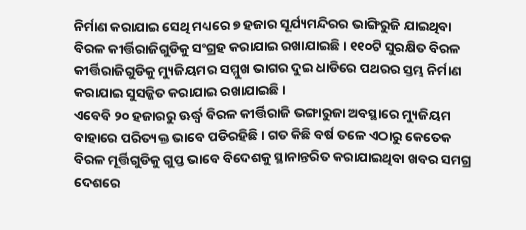ନିର୍ମାଣ କରାଯାଇ ସେଥି ମଧ୍ୟରେ ୭ ହଜାର ସୂର୍ଯ୍ୟମନ୍ଦିରର ଭାଙ୍ଗିରୁଜି ଯାଇଥିବା ବିରଳ କୀର୍ତ୍ତିରାଜିଗୁଡିକୁ ସଂଗ୍ରହ କରାଯାଇ ରଖାଯାଇଛି । ୧୧୦ଟି ସୁରକ୍ଷିତ ବିରଳ କୀର୍ତ୍ତିରାଜିଗୁଡିକୁ ମ୍ୟୁଜିୟମର ସମ୍ମୁଖ ଭାଗର ଦୁଇ ଧାଡିରେ ପଥରର ସ୍ତମ୍ଭ ନିର୍ମାଣ କରାଯାଇ ସୁସଜ୍ଜିତ କରାଯାଇ ରଖାଯାଇଛି ।
ଏବେବି ୨୦ ହଜାରରୁ ଊର୍ଦ୍ଧ୍ବ ବିରଳ କୀର୍ତ୍ତିରାଜି ଭଙ୍ଗାରୁଜା ଅବସ୍ଥାରେ ମ୍ୟୁଜିୟମ ବାହାରେ ପରିତ୍ୟକ୍ତ ଭାବେ ପଡିରହିଛି । ଗତ କିଛି ବର୍ଷ ତଳେ ଏଠାରୁ କେତେକ ବିରଳ ମୂର୍ତ୍ତିଗୁଡିକୁ ଗୁପ୍ତ ଭାବେ ବିଦେଶକୁ ସ୍ଥାନାନ୍ତରିତ କରାଯାଇଥିବା ଖବର ସମଗ୍ର ଦେଶରେ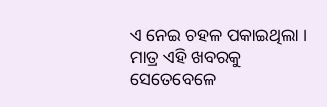ଏ ନେଇ ଚହଳ ପକାଇଥିଲା । ମାତ୍ର ଏହି ଖବରକୁ ସେତେବେଳେ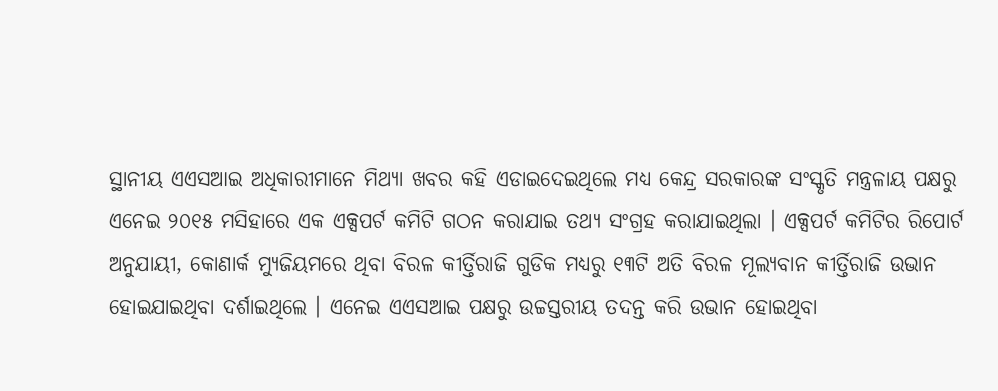ସ୍ଥାନୀୟ ଏଏସଆଇ ଅଧିକାରୀମାନେ ମିଥ୍ୟା ଖବର କହି ଏଡାଇଦେଇଥିଲେ ମଧ୍ୟ କେନ୍ଦ୍ର ସରକାରଙ୍କ ସଂସ୍କୃତି ମନ୍ତ୍ରଳାୟ ପକ୍ଷରୁ ଏନେଇ ୨୦୧୫ ମସିହାରେ ଏକ ଏକ୍ସପର୍ଟ କମିଟି ଗଠନ କରାଯାଇ ତଥ୍ୟ ସଂଗ୍ରହ କରାଯାଇଥିଲା । ଏକ୍ସପର୍ଟ କମିଟିର ରିପୋର୍ଟ ଅନୁଯାୟୀ, କୋଣାର୍କ ମ୍ୟୁଜିୟମରେ ଥିବା ବିରଳ କୀର୍ତ୍ତିରାଜି ଗୁଡିକ ମଧ୍ୟରୁ ୧୩ଟି ଅତି ବିରଳ ମୂଲ୍ୟବାନ କୀର୍ତ୍ତିରାଜି ଉଭାନ ହୋଇଯାଇଥିବା ଦର୍ଶାଇଥିଲେ । ଏନେଇ ଏଏସଆଇ ପକ୍ଷରୁ ଉଚ୍ଚସ୍ତରୀୟ ତଦନ୍ତ କରି ଉଭାନ ହୋଇଥିବା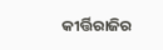କୀର୍ତ୍ତିରାଜିର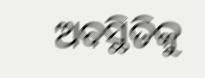ଅବସ୍ଥିତିକୁ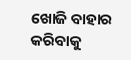ଖୋଜି ବାହାର କରିବାକୁ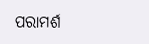ପରାମର୍ଶ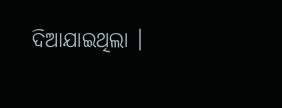ଦିଆଯାଇଥିଲା ।